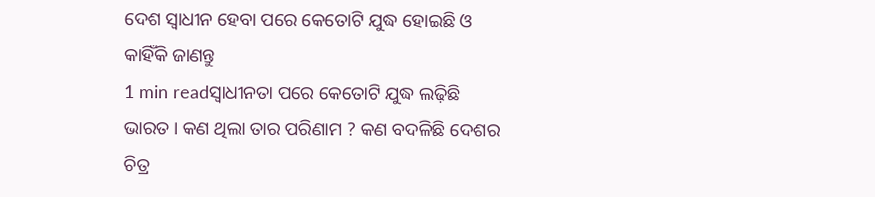ଦେଶ ସ୍ୱାଧୀନ ହେବା ପରେ କେତୋଟି ଯୁଦ୍ଧ ହୋଇଛି ଓ କାହିଁକି ଜାଣନ୍ତୁ
1 min readସ୍ୱାଧୀନତା ପରେ କେତୋଟି ଯୁଦ୍ଧ ଲଢ଼ିଛି ଭାରତ । କଣ ଥିଲା ତାର ପରିଣାମ ? କଣ ବଦଳିଛି ଦେଶର ଚିତ୍ର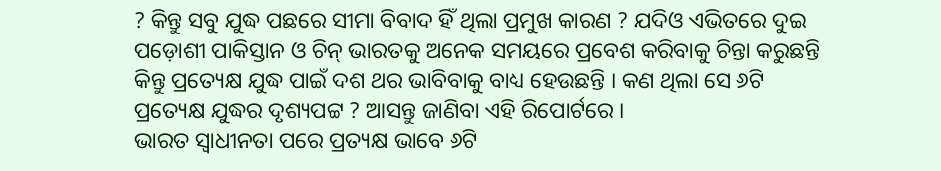? କିନ୍ତୁ ସବୁ ଯୁଦ୍ଧ ପଛରେ ସୀମା ବିବାଦ ହିଁ ଥିଲା ପ୍ରମୁଖ କାରଣ ? ଯଦିଓ ଏଭିତରେ ଦୁଇ ପଡ଼ୋଶୀ ପାକିସ୍ତାନ ଓ ଚିନ୍ ଭାରତକୁ ଅନେକ ସମୟରେ ପ୍ରବେଶ କରିବାକୁ ଚିନ୍ତା କରୁଛନ୍ତି କିନ୍ତୁ ପ୍ରତ୍ୟେକ୍ଷ ଯୁଦ୍ଧ ପାଇଁ ଦଶ ଥର ଭାବିବାକୁ ବାଧ୍ୟ ହେଉଛନ୍ତି । କଣ ଥିଲା ସେ ୬ଟି ପ୍ରତ୍ୟେକ୍ଷ ଯୁଦ୍ଧର ଦୃଶ୍ୟପଟ୍ଟ ? ଆସନ୍ତୁ ଜାଣିବା ଏହି ରିପୋର୍ଟରେ ।
ଭାରତ ସ୍ୱାଧୀନତା ପରେ ପ୍ରତ୍ୟକ୍ଷ ଭାବେ ୬ଟି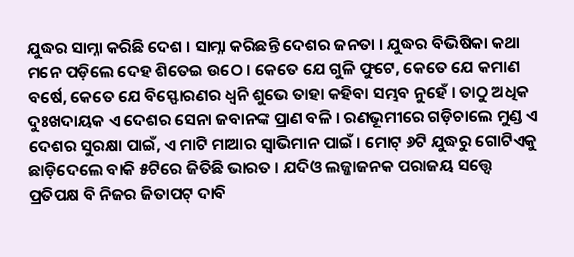ଯୁଦ୍ଧର ସାମ୍ନା କରିଛି ଦେଶ । ସାମ୍ନା କରିଛନ୍ତି ଦେଶର ଜନତା । ଯୁଦ୍ଧର ବିଭିଷିକା କଥା ମନେ ପଡ଼ିଲେ ଦେହ ଶିତେଇ ଉଠେ । କେତେ ଯେ ଗୁଳି ଫୁଟେ, କେତେ ଯେ କମାଣ ବର୍ଷେ, କେତେ ଯେ ବିସ୍ଫୋରଣର ଧ୍ୱନି ଶୁଭେ ତାହା କହିବା ସମ୍ଭବ ନୁହେଁ । ତାଠୁ ଅଧିକ ଦୁଃଖଦାୟକ ଏ ଦେଶର ସେନା ଜବାନଙ୍କ ପ୍ରାଣ ବଳି । ରଣଭୂମୀରେ ଗଡ଼ିଚାଲେ ମୁଣ୍ଡ ଏ ଦେଶର ସୁରକ୍ଷା ପାଇଁ, ଏ ମାଟି ମାଆର ସ୍ୱାଭିମାନ ପାଇଁ । ମୋଟ୍ ୬ଟି ଯୁଦ୍ଧରୁ ଗୋଟିଏକୁ ଛାଡ଼ିଦେଲେ ବାକି ୫ଟିରେ ଜିତିଛି ଭାରତ । ଯଦିଓ ଲଜ୍ଜାଜନକ ପରାଜୟ ସତ୍ତ୍ଵେ ପ୍ରତିପକ୍ଷ ବି ନିଜର ଜିତାପଟ୍ ଦାବି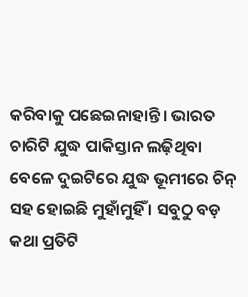କରିବାକୁ ପଛେଇନାହାନ୍ତି । ଭାରତ ଚାରିଟି ଯୁଦ୍ଧ ପାକିସ୍ତାନ ଲଢ଼ିଥିବା ବେଳେ ଦୁଇଟିରେ ଯୁଦ୍ଧ ଭୂମୀରେ ଚିନ୍ ସହ ହୋଇଛି ମୁହାଁମୁହିଁ । ସବୁଠୁ ବଡ଼ କଥା ପ୍ରତିଟି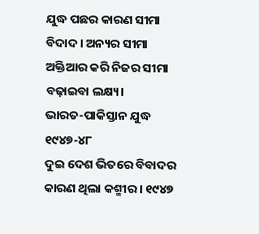ଯୁଦ୍ଧ ପଛର କାରଣ ସୀମା ବିଦାଦ । ଅନ୍ୟର ସୀମା ଅକ୍ତିଆର କରି ନିଜର ସୀମା ବଢ଼ାଇବା ଲକ୍ଷ୍ୟ।
ଭାରତ-ପାକିସ୍ତାନ ଯୁଦ୍ଧ ୧୯୪୭-୪୮
ଦୁଇ ଦେଶ ଭିତରେ ବିବାଦର କାରଣ ଥିଲା କଶ୍ମୀର । ୧୯୪୭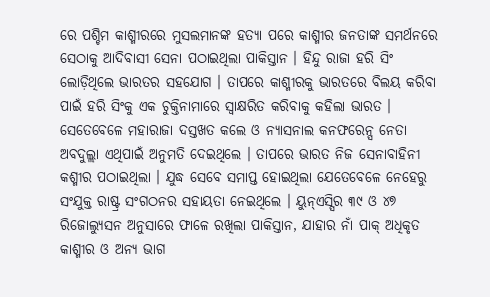ରେ ପଶ୍ଚିମ କାଶ୍ମୀରରେ ମୁସଲମାନଙ୍କ ହତ୍ୟା ପରେ କାଶ୍ମୀର ଜନତାଙ୍କ ସମର୍ଥନରେ ସେଠାକୁ ଆଦିବାସୀ ସେନା ପଠାଇଥିଲା ପାକିସ୍ତାନ । ହିନ୍ଦୁ ରାଜା ହରି ସିଂ ଲୋଡ଼ିଥିଲେ ଭାରତର ସହଯୋଗ । ତାପରେ କାଶ୍ମୀରକୁ ଭାରତରେ ବିଲୟ କରିବା ପାଇଁ ହରି ସିଂକୁ ଏକ ଚୁକ୍ତିନାମାରେ ସ୍ୱାକ୍ଷରିତ କରିବାକୁ କହିଲା ଭାରତ ।
ସେତେବେଳେ ମହାରାଜା ଦସ୍ତଖତ କଲେ ଓ ନ୍ୟାସନାଲ କନଫରେନ୍ସ ନେତା ଅବଦୁଲ୍ଲା ଏଥିପାଇଁ ଅନୁମତି ଦେଇଥିଲେ । ତାପରେ ଭାରତ ନିଜ ସେନାବାହିନୀ କଶ୍ମୀର ପଠାଇଥିଲା । ଯୁଦ୍ଧ ସେବେ ସମାପ୍ତ ହୋଇଥିଲା ଯେତେବେଳେ ନେହେରୁ ସଂଯୁକ୍ତ ରାଷ୍ଟ୍ର ସଂଗଠନର ସହାୟତା ନେଇଥିଲେ । ୟୁନ୍ଏସ୍ସିର ୩୯ ଓ ୪୭ ରିଜୋଲ୍ୟୁସନ ଅନୁସାରେ ଫାଳେ ରଖିଲା ପାକିସ୍ତାନ, ଯାହାର ନାଁ ପାକ୍ ଅଧିକୃତ କାଶ୍ମୀର ଓ ଅନ୍ୟ ଭାଗ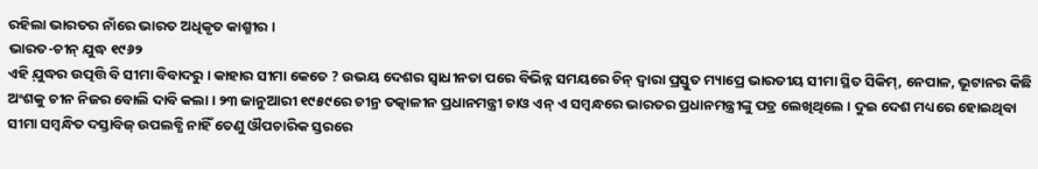ରହିଲା ଭାରତର ନାଁରେ ଭାରତ ଅଧିକୃତ କାଶ୍ମୀର ।
ଭାରତ-ଚୀନ୍ ଯୁଦ୍ଧ ୧୯୬୨
ଏହି ଯ଼ୁଦ୍ଧର ଉତ୍ପତ୍ତି ବି ସୀମା ବିବାଦରୁ । କାହାର ସୀମା କେତେ ? ଉଭୟ ଦେଶର ସ୍ୱାଧୀନତା ପରେ ବିଭିନ୍ନ ସମୟରେ ଚିନ୍ ଦ୍ଵାରା ପ୍ରସ୍ତୁତ ମ୍ୟାପ୍ରେ ଭାରତୀୟ ସୀମା ସ୍ଥିତ ସିକିମ୍, ନେପାଳ, ଭୂଟାନର କିଛି ଅଂଶକୁ ଚୀନ ନିଜର ବୋଲି ଦାବି କଲା । ୨୩ ଜାନୁଆରୀ ୧୯୫୯ରେ ଚୀନ୍ର ତତ୍କାଳୀନ ପ୍ରଧାନମନ୍ତ୍ରୀ ଚାଓ ଏନ୍ ଏ ସମ୍ବନ୍ଧରେ ଭାରତର ପ୍ରଧାନମନ୍ତ୍ରୀଙ୍କୁ ପତ୍ର ଲେଖିଥିଲେ । ଦୁଇ ଦେଶ ମଧ୍ୟରେ ହୋଇଥିବା ସୀମା ସମ୍ବନ୍ଧିତ ଦସ୍ତାବିଜ୍ ଉପଲବ୍ଧି ନାହିଁ ତେଣୁ ଔପଚାରିକ ସ୍ତରରେ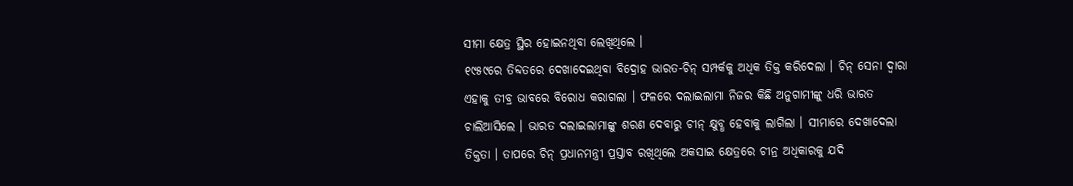ସୀମା କ୍ଷେତ୍ର ସ୍ଥିର ହୋଇନଥିବା ଲେଖିଥିଲେ ।
୧୯୫୯ରେ ତିବ୍ଦତରେ ଦେଖାଦେଇଥିବା ବିଦ୍ରୋହ ଭାରତ-ଚିନ୍ ସମ୍ପର୍କକୁ ଅଧିକ ତିକ୍ତ କରିଦେଲା । ଚିନ୍ ସେନା ଦ୍ଵାରା ଏହାକୁ ତୀବ୍ର ଭାବରେ ବିରୋଧ କରାଗଲା । ଫଳରେ ଦଲାଇଲାମା ନିଜର କିଛି ଅନୁଗାମୀଙ୍କୁ ଧରି ଭାରତ ଚାଲିଆସିଲେ । ଭାରତ ଦଲାଇଲାମାଙ୍କୁ ଶରଣ ଦେବାରୁ ଚୀନ୍ କ୍ଷୁବ୍ଧ ହେବାକୁ ଲାଗିଲା । ସୀମାରେ ଦେଖାଦେଲା ତିକ୍ତତା । ତାପରେ ଚିନ୍ ପ୍ରଧାନମନ୍ତ୍ରୀ ପ୍ରସ୍ତାବ ରଖିଥିଲେ ଅକସାଇ କ୍ଷେତ୍ରରେ ଚୀନ୍ର ଅଧିକାରକୁ ଯଦି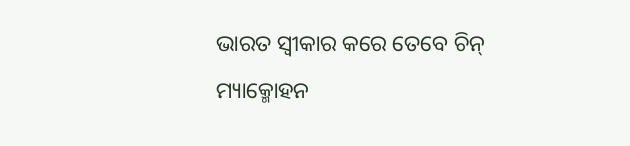ଭାରତ ସ୍ୱୀକାର କରେ ତେବେ ଚିନ୍ ମ୍ୟାକ୍ମୋହନ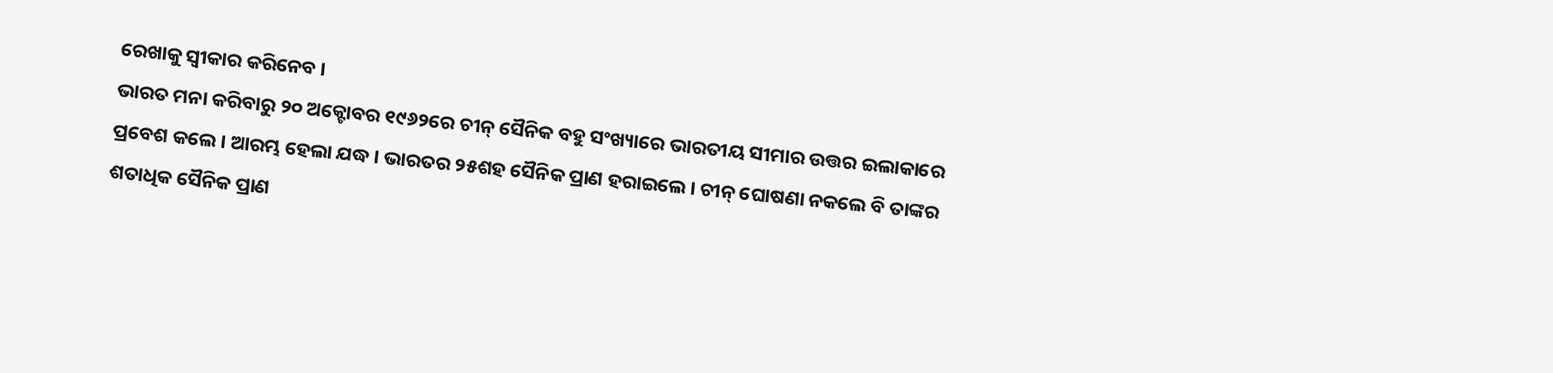ରେଖାକୁ ସ୍ୱୀକାର କରିନେବ ।
ଭାରତ ମନା କରିବାରୁ ୨୦ ଅକ୍ଟୋବର ୧୯୬୨ରେ ଚୀନ୍ ସୈନିକ ବହୁ ସଂଖ୍ୟାରେ ଭାରତୀୟ ସୀମାର ଉତ୍ତର ଇଲାକାରେ ପ୍ରବେଶ କଲେ । ଆରମ୍ଭ ହେଲା ଯଦ୍ଧ । ଭାରତର ୨୫ଶହ ସୈନିକ ପ୍ରାଣ ହରାଇଲେ । ଚୀନ୍ ଘୋଷଣା ନକଲେ ବି ତାଙ୍କର ଶତାଧିକ ସୈନିକ ପ୍ରାଣ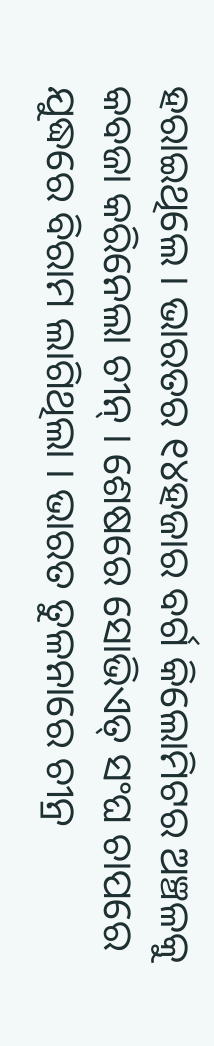ହରାଇଥିଲେ । ଭାରତର ୧୪ହଜାର ବର୍ଗ କିଲୋମିଟର ଅଞ୍ଚଳକୁ କବଜା କରିନେଲା ଚୀନ୍ । ଶେଷରେ ସୋଭିଏତ୍ ସଂଘ ଚାପରେ ଯୁଦ୍ଧରେ ବିରାମ ଲାଗିଥିଲା । ଭାରତ ତୁଳନାରେ ଚୀନ୍ର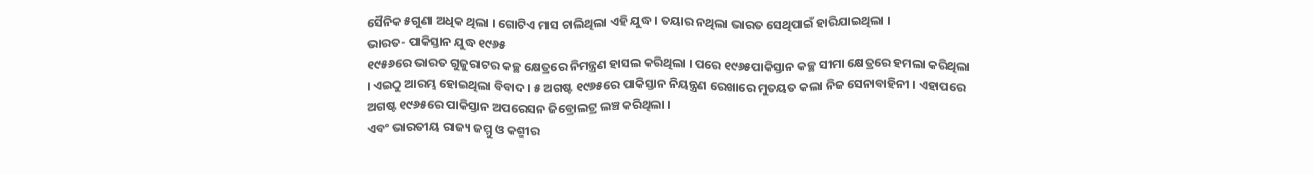ସୈନିକ ୫ଗୁଣା ଅଧିକ ଥିଲା । ଗୋଟିଏ ମାସ ଚାଲିଥିଲା ଏହି ଯୁଦ୍ଧ । ତୟାର ନଥିଲା ଭାରତ ସେଥିପାଇଁ ହାରିଯାଇଥିଲା ।
ଭାରତ- ପାକିସ୍ତାନ ଯୁଦ୍ଧ ୧୯୬୫
୧୯୫୬ରେ ଭାରତ ଗୁଜୁରାଟର କଚ୍ଛ କ୍ଷେତ୍ରରେ ନିମନ୍ତ୍ରଣ ହାସଲ କରିଥିଲା । ପରେ ୧୯୬୫ପାକିସ୍ତାନ କଚ୍ଛ ସୀମା କ୍ଷେତ୍ରରେ ହମଲା କରିଥିଲା । ଏଇଠୁ ଆରମ୍ଭ ହୋଇଥିଲା ବିବାଦ । ୫ ଅଗଷ୍ଟ ୧୯୬୫ରେ ପାକିସ୍ତାନ ନିୟନ୍ତ୍ରଣ ରେଖାରେ ମୁତୟତ କଲା ନିଜ ସେନାବାହିନୀ । ଏହାପରେ ଅଗଷ୍ଟ ୧୯୬୫ରେ ପାକିସ୍ତାନ ଅପରେସନ ଜିବ୍ରୋଲଟ୍ର ଲଞ୍ଚ କରିଥିଲା ।
ଏବଂ ଭାରତୀୟ ରାଜ୍ୟ ଜମ୍ମୁ ଓ କଶ୍ମୀର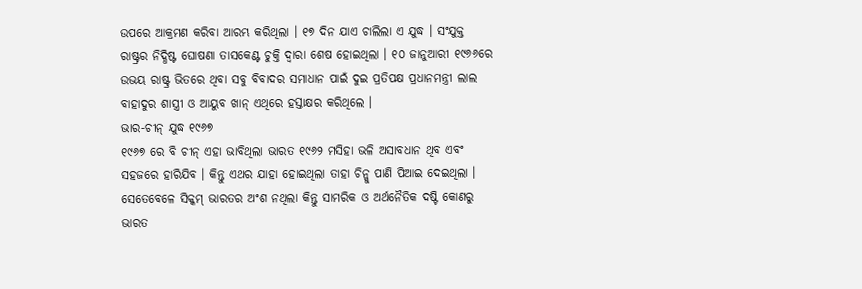ଉପରେ ଆକ୍ରମଣ କରିବା ଆରମ୍ଭ କରିଥିଲା । ୧୭ ଦିନ ଯାଏ ଚାଲିଲା ଏ ଯୁଦ୍ଧ । ସଂଯୁକ୍ତ ରାଷ୍ଟ୍ରର ନିଦ୍ଧିଷ୍ଟ ଘୋଷଣା ତାସକେଣ୍ଟ ଚୁକ୍ତି ଦ୍ଵାରା ଶେଷ ହୋଇଥିଲା । ୧୦ ଜାନୁଆରୀ ୧୯୬୬ରେ ଉଭୟ ରାଷ୍ଟ୍ର ଭିତରେ ଥିବା ସବୁ ବିବାଦର ସମାଧାନ ପାଇଁ ଦୁଇ ପ୍ରତିପକ୍ଷ ପ୍ରଧାନମନ୍ତ୍ରୀ ଲାଲ ବାହାଦୁର ଶାସ୍ତ୍ରୀ ଓ ଆୟୁବ ଖାନ୍ ଏଥିରେ ହସ୍ତାକ୍ଷର କରିଥିଲେ ।
ଭାର-ଚୀନ୍ ଯୁଦ୍ଧ ୧୯୬୭
୧୯୬୭ ରେ ବି ଚୀନ୍ ଏହା ଭାବିଥିଲା ଭାରତ ୧୯୬୨ ମସିହା ଭଳି ଅସାବଧାନ ଥିବ ଏବଂ ସହଜରେ ହାରିଯିବ । କିନ୍ତୁ ଏଥର ଯାହା ହୋଇଥିଲା ତାହା ଚିନ୍କୁ ପାଣି ପିଆଇ ଦେଇଥିଲା । ସେତେବେଳେ ସିକ୍କମ୍ ଭାରତର ଅଂଶ ନଥିଲା କିନ୍ତୁ ସାମରିକ ଓ ଅର୍ଥନୈତିକ ଦଷ୍ଟି କୋଣରୁ ଭାରତ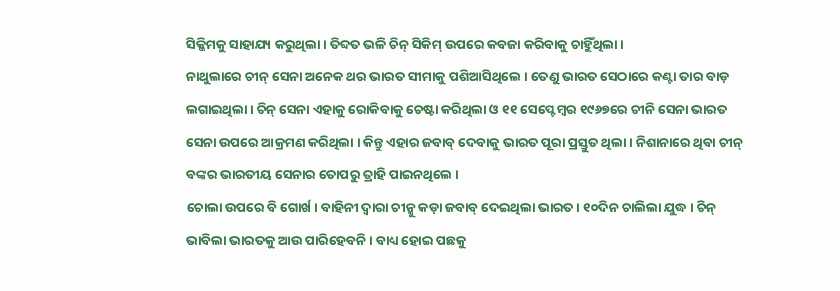ସିକ୍କିମକୁ ସାହାଯ୍ୟ କରୁଥିଲା । ତିବ୍ଦତ ଭଳି ଚିନ୍ ସିକିମ୍ ଉପରେ କବଜା କରିବାକୁ ଚାହିୁଁଥିଲା ।
ନାଥୁଲାରେ ଚୀନ୍ ସେନା ଅନେକ ଥର ଭାରତ ସୀମାକୁ ପଶିଆସିଥିଲେ । ତେଣୁ ଭାରତ ସେଠାରେ କଣ୍ଟା ତାର ବାଡ଼ ଲଗାଇଥିଲା । ଚିନ୍ ସେନା ଏହାକୁ ରୋକିବାକୁ ଚେଷ୍ଟା କରିଥିଲା ଓ ୧୧ ସେପ୍ଟେମ୍ବର ୧୯୬୭ରେ ଚୀନି ସେନା ଭାରତ ସେନା ଉପରେ ଆକ୍ରମଣ କରିଥିଲା । କିନ୍ତୁ ଏହାର ଜବାବ୍ ଦେବାକୁ ଭାରତ ପୂରା ପ୍ରସ୍ତୁତ ଥିଲା । ନିଶାନାରେ ଥିବା ଚୀନ୍ ବଙ୍କର ଭାରତୀୟ ସେନାର ତୋପରୁ ତ୍ରାହି ପାଇନଥିଲେ ।
ଚୋଲା ଉପରେ ବି ଗୋର୍ଖ। ବାହିନୀ ଦ୍ଵାରା ଚୀନ୍କୁ କଡ଼ା ଜବାବ୍ ଦେଇଥିଲା ଭାରତ । ୧୦ଦିନ ଚାଲିଲା ଯୁଦ୍ଧ । ଚିନ୍ ଭାବିଲା ଭାରତକୁ ଆଉ ପାରିହେବନି । ବାଧ୍ୟ ହୋଇ ପଛକୁ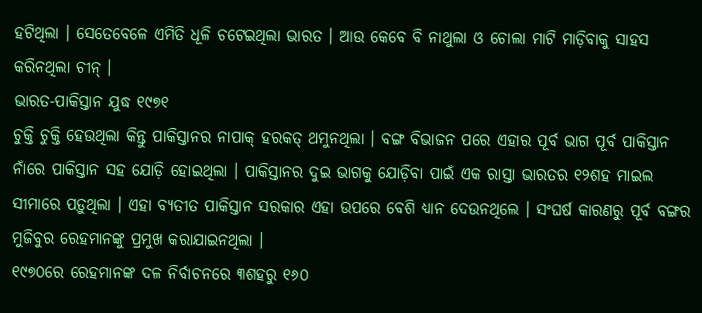ହଟିଥିଲା । ସେତେବେଳେ ଏମିତି ଧୂଳି ଚଟେଇଥିଲା ଭାରତ । ଆଉ କେବେ ବି ନାଥୁଲା ଓ ଚୋଲା ମାଟି ମାଡ଼ିବାକୁ ସାହସ କରିନଥିଲା ଚୀନ୍ ।
ଭାରତ-ପାକିସ୍ତାନ ଯୁଦ୍ଧ ୧୯୭୧
ଚୁକ୍ତି ଚୁକ୍ତି ହେଉଥିଲା କିନ୍ତୁ ପାକିସ୍ତାନର ନାପାକ୍ ହରକତ୍ ଥମୁନଥିଲା । ବଙ୍ଗ ବିଭାଜନ ପରେ ଏହାର ପୂର୍ବ ଭାଗ ପୂର୍ବ ପାକିସ୍ତାନ ନାଁରେ ପାକିସ୍ତାନ ସହ ଯୋଡ଼ି ହୋଇଥିଲା । ପାକିସ୍ତାନର ଦୁଇ ଭାଗକୁ ଯୋଡ଼ିବା ପାଇଁ ଏକ ରାସ୍ତା ଭାରତର ୧୨ଶହ ମାଇଲ ସୀମାରେ ପଡ଼ୁଥିଲା । ଏହା ବ୍ୟତୀତ ପାକିସ୍ତାନ ସରକାର ଏହା ଉପରେ ବେଶି ଧ୍ୟାନ ଦେଉନଥିଲେ । ସଂଘର୍ଷ କାରଣରୁ ପୂର୍ବ ବଙ୍ଗର ମୁଜିବୁର ରେହମାନଙ୍କୁ ପ୍ରମୁଖ କରାଯାଇନଥିଲା ।
୧୯୭୦ରେ ରେହମାନଙ୍କ ଦଳ ନିର୍ବାଚନରେ ୩ଶହରୁ ୧୬୦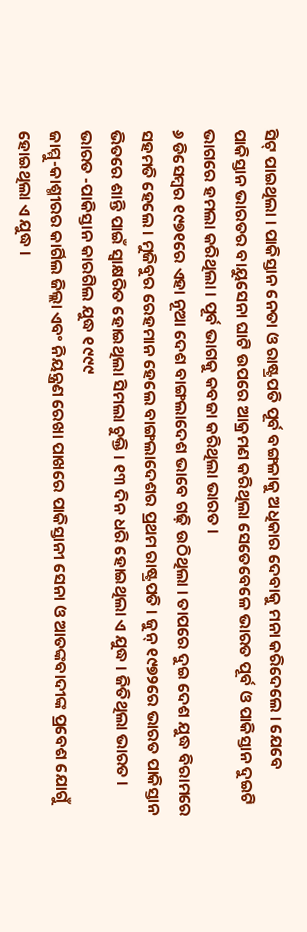ସିଟ୍ ପାଇଥିଲା । ପାକିସ୍ତାନ ନେତା ଓ ରାଷ୍ଟ୍ରପତି ପୂର୍ବ ବଙ୍ଗଳାକୁ ଅଧିକାର ଦେବାକୁ ମନା କରିଦେଲେ । ଯେବେ ପାକିସ୍ତାନ ଭାରତର ବାୟୁସେନା ଘାଟି ଉପରେ ଆକ୍ରମଣ କରିଥିଲା ସେତେବେଳେ ଭାରତ ପୂର୍ବ ଓ ପାକିସ୍ତାନ ଦୁଇଟି ଭାଗରେ ହମଲା କରିଥିଲା । ପୂର୍ବ ଭାଗକୁ କବଜା କରିଥିଲା ଭାରତ ।
୬ ଡିସେମ୍ବର ୧୯୭୧ରେ ଏହା ନୂଆ ଦେଶ ବାଙ୍ଗଲାଦେଶ ଭାବେ ଗଢ଼ି ଉଠିଥିଲା । ତାପରେ ଦୁଇ ଦେଶ ଯୁଦ୍ଧ ବିରାମରେ ସହମତି ହେଲେ । ମୁଜିବୁର ରେହମାନ ହେଲେ ବାଙ୍ଗଲାଦେଶର ପ୍ରଥମ ରାଷ୍ଟ୍ରପତି । ଜୁନ୍ ୧୯୭୨ରେ ଭାରତ ପାକିସ୍ତାନ ଭିତରେ ଶାନ୍ତି ପାଇଁ ସ୍ୱାକ୍ଷରିତ ହୋଇଥିଲା ସିମଲା ଚୁକ୍ତି । ୧୩ ଦିନ ଧରି ହୋଇଥିଲା ଏ ଯୁଦ୍ଧ । ଜିତିଥିଲା ଭାରତ ।
ଭାରତ -ପାକିସ୍ତାନ କାରଗିଲ ଯୁଦ୍ଧ ୧୯୯୯
ଜାମ୍ମୁ-କାଶ୍ମୀରର କାର୍ଗିଲ ଜିଲ୍ଲା ଏବଂ ନିୟନ୍ତ୍ରଣ ରେଖା ପାଖରେ ପାକିସ୍ତାନୀ ସେନା ଓ ଆତଙ୍କବାଦୀଙ୍କ ପ୍ରବେଶ ଯୋଗୁଁ ହୋଇଥିଲା ଏ ଯୁଦ୍ଧ ।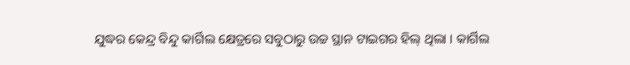ଯୁଦ୍ଧର କେନ୍ଦ୍ର ବିନ୍ଦୁ କାର୍ଗିଲ କ୍ଷେତ୍ରରେ ସବୁଠାରୁ ଉଚ୍ଚ ସ୍ଥାନ ଟାଇଗର ହିଲ୍ ଥିଲା । କାର୍ଗିଲ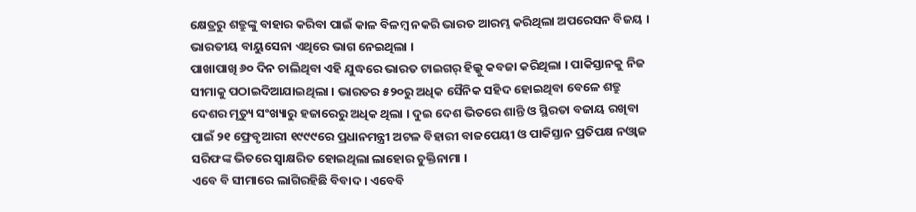କ୍ଷେତ୍ରରୁ ଶତ୍ରୁଙ୍କୁ ବାହାର କରିବା ପାଇଁ କାଳ ବିଳମ୍ବ ନକରି ଭାରତ ଆରମ୍ଭ କରିଥିଲା ଅପରେସନ ବିଜୟ । ଭାରତୀୟ ବାୟୁସେନା ଏଥିରେ ଭାଗ ନେଇଥିଲା ।
ପାଖାପାଖି ୬୦ ଦିନ ଚାଲିଥିବା ଏହି ଯୁଦ୍ଧରେ ଭାରତ ଟାଇଗର୍ ହିଲ୍କୁ କବଜା କରିଥିଲା । ପାକିସ୍ତାନକୁ ନିଜ ସୀମାକୁ ପଠାଇଦିଆଯାଇଥିଲା । ଭାରତର ୫୨୦ରୁ ଅଧିକ ସୈନିକ ସହିଦ ହୋଇଥିବା ବେଳେ ଶତ୍ରୁ ଦେଶର ମୃତ୍ୟୁ ସଂଖ୍ୟାରୁ ହଜାରେରୁ ଅଧିକ ଥିଲା । ଦୁଇ ଦେଶ ଭିତରେ ଶାନ୍ତି ଓ ସ୍ଥିରତା ବଜାୟ ରଖିବା ପାଇଁ ୨୧ ଫ୍ରେବୃଆରୀ ୧୯୯୯ରେ ପ୍ରଧାନମନ୍ତ୍ରୀ ଅଟଳ ବିହାରୀ ବାଜପେୟୀ ଓ ପାକିସ୍ତାନ ପ୍ରତିପକ୍ଷ ନଓ୍ୱାଜ ସରିଫଙ୍କ ଭିତରେ ସ୍ୱାକ୍ଷରିତ ହୋଇଥିଲା ଲାହୋର ଚୁକ୍ତିନାମା ।
ଏବେ ବି ସୀମାରେ ଲାଗିରହିଛି ବିବାଦ । ଏବେବି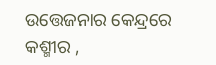ଉତ୍ତେଜନାର କେନ୍ଦ୍ରରେ କଶ୍ମୀର ,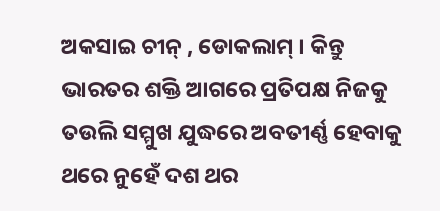ଅକସାଇ ଚୀନ୍ , ଡୋକଲାମ୍ । କିନ୍ତୁ ଭାରତର ଶକ୍ତି ଆଗରେ ପ୍ରତିପକ୍ଷ ନିଜକୁ ତଉଲି ସମ୍ମୁଖ ଯୁଦ୍ଧରେ ଅବତୀର୍ଣ୍ଣ ହେବାକୁ ଥରେ ନୁହେଁ ଦଶ ଥର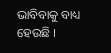ଭାବିବାକୁ ବାଧ୍ୟ ହେଉଛି ।